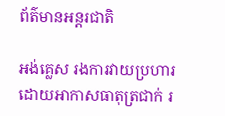ព័ត៌មានអន្តរជាតិ

អង់គ្លេស រងការវាយប្រហារ ដោយអាកាសធាតុត្រជាក់ រ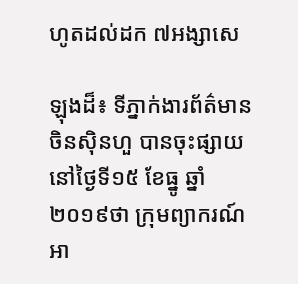ហូតដល់ដក ៧អង្សាសេ

ឡុងដ៏៖ ទីភ្នាក់ងារព័ត៌មាន ចិនស៊ិនហួ បានចុះផ្សាយនៅថ្ងៃទី១៥ ខែធ្នូ ឆ្នាំ២០១៩ថា ក្រុមព្យាករណ៍អា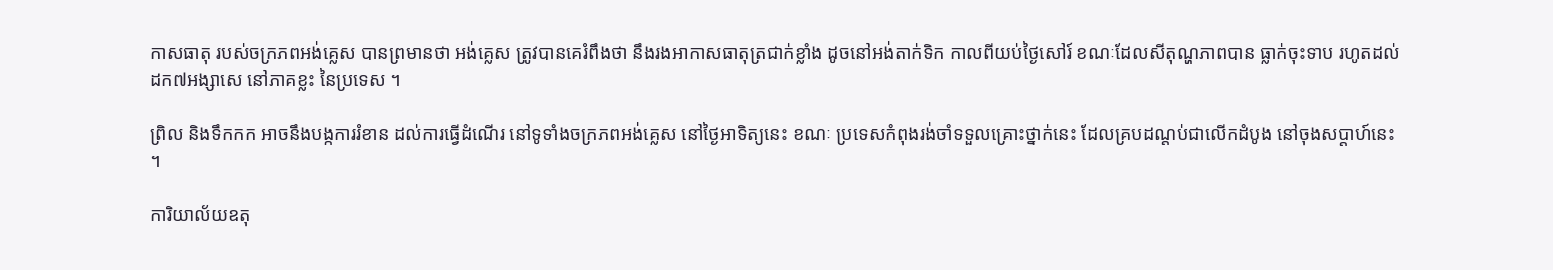កាសធាតុ របស់ចក្រភពអង់គ្លេស បានព្រមានថា អង់គ្លេស ត្រូវបានគេរំពឹងថា នឹងរងអាកាសធាតុត្រជាក់ខ្លាំង ដូចនៅអង់តាក់ទិក កាលពីយប់ថ្ងៃសៅរ៍ ខណៈដែលសីតុណ្ហភាពបាន ធ្លាក់ចុះទាប រហូតដល់ដក៧អង្សាសេ នៅភាគខ្លះ នៃប្រទេស ។

ព្រិល និងទឹកកក អាចនឹងបង្កការរំខាន ដល់ការធ្វើដំណើរ នៅទូទាំងចក្រភពអង់គ្លេស នៅថ្ងៃអាទិត្យនេះ ខណៈ ប្រទេសកំពុងរង់ចាំទទួលគ្រោះថ្នាក់នេះ ដែលគ្របដណ្តប់ជាលើកដំបូង នៅចុងសប្តាហ៍នេះ ។

ការិយាល័យឧតុ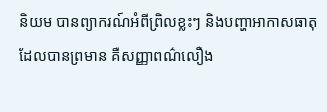និយម បានព្យាករណ៍អំពីព្រិលខ្លះៗ និងបញ្ហាអាកាសធាតុ ដែលបានព្រមាន គឺសញ្ញាពណ៌លឿង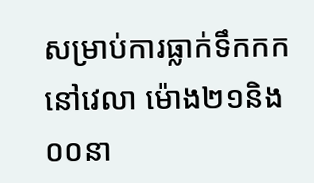សម្រាប់ការធ្លាក់ទឹកកក នៅវេលា ម៉ោង២១និង០០នា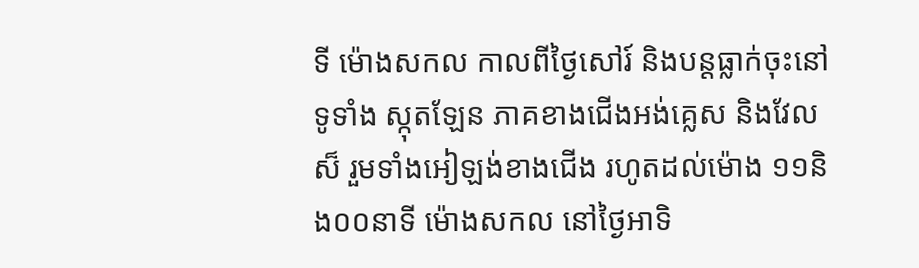ទី ម៉ោងសកល កាលពីថ្ងៃសៅរ៍ និងបន្តធ្លាក់ចុះនៅទូទាំង ស្កុតឡែន ភាគខាងជើងអង់គ្លេស និងវែលស៏ រួមទាំងអៀឡង់ខាងជើង រហូតដល់ម៉ោង ១១និង០០នាទី ម៉ោងសកល នៅថ្ងៃអាទិ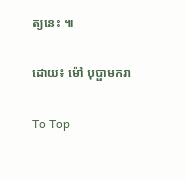ត្យនេះ ៕

ដោយ៖ ម៉ៅ បុប្ផាមករា

To Top